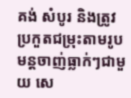គង់ សំបូរ និងត្រូវប្រកួតជម្រុះតាមរូបមន្តចាញ់ធ្លាក់ៗជាមួយ សេ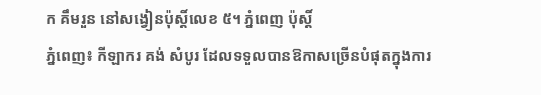ក គឹមរួន នៅសង្វៀនប៉ុស្តិ៍លេខ ៥។ ភ្នំពេញ ប៉ុសិ៍្ត
ភ្នំពេញ៖ កីឡាករ គង់ សំបូរ ដែលទទួលបានឱកាសច្រើនបំផុតក្នុងការ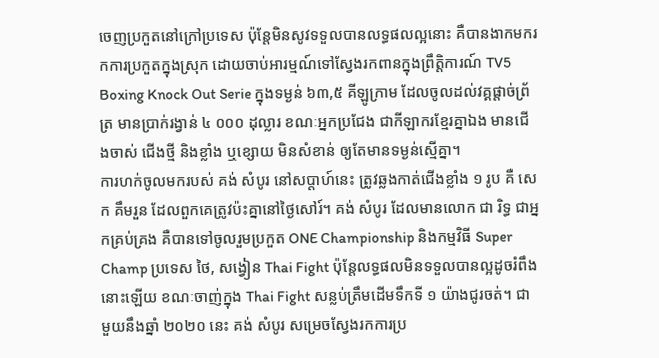ចេញប្រកួតនៅក្រៅប្រទេស ប៉ុន្តែមិនសូវទទួលបានលទ្ធផលល្អនោះ គឺបានងាកមករកការប្រកួតក្នុងស្រុក ដោយចាប់អារម្មណ៍ទៅស្វែងរកពានក្នុងព្រឹត្តិការណ៍ TV5 Boxing Knock Out Serie ក្នុងទម្ងន់ ៦៣,៥ គីឡូក្រាម ដែលចូលដល់វគ្គផ្តាច់ព្រ័ត្រ មានប្រាក់រង្វាន់ ៤ ០០០ ដុល្លារ ខណៈអ្នកប្រជែង ជាកីឡាករខ្មែរគ្នាឯង មានជើងចាស់ ជើងថ្មី និងខ្លាំង ឬខ្សោយ មិនសំខាន់ ឲ្យតែមានទម្ងន់ស្មើគ្នា។
ការហក់ចូលមករបស់ គង់ សំបូរ នៅសប្តាហ៍នេះ ត្រូវឆ្លងកាត់ជើងខ្លាំង ១ រូប គឺ សេក គឹមរួន ដែលពួកគេត្រូវប៉ះគ្នានៅថ្ងៃសៅរ៍។ គង់ សំបូរ ដែលមានលោក ជា រិទ្ធ ជាអ្នកគ្រប់គ្រង គឺបានទៅចូលរួមប្រកួត ONE Championship និងកម្មវិធី Super Champ ប្រទេស ថៃ, សង្វៀន Thai Fight ប៉ុន្តែលទ្ធផលមិនទទួលបានល្អដូចរំពឹងនោះឡើយ ខណៈចាញ់ក្នុង Thai Fight សន្លប់ត្រឹមដើមទឹកទី ១ យ៉ាងជូរចត់។ ជាមួយនឹងឆ្នាំ ២០២០ នេះ គង់ សំបូរ សម្រេចស្វែងរកការប្រ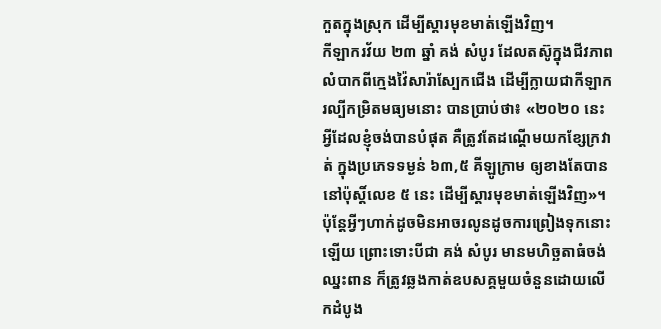កួតក្នុងស្រុក ដើម្បីស្តារមុខមាត់ឡើងវិញ។
កីឡាករវ័យ ២៣ ឆ្នាំ គង់ សំបូរ ដែលតស៊ូក្នុងជីវភាពលំបាកពីក្មេងវ៉ៃសារ៉ាស្បែកជើង ដើម្បីក្លាយជាកីឡាករល្បីកម្រិតមធ្យមនោះ បានប្រាប់ថា៖ «២០២០ នេះ អ្វីដែលខ្ញុំចង់បានបំផុត គឺត្រូវតែដណ្ដើមយកខ្សែក្រវាត់ ក្នុងប្រភេទទម្ងន់ ៦៣,៥ គីឡូក្រាម ឲ្យខាងតែបាននៅប៉ុស្តិ៍លេខ ៥ នេះ ដើម្បីស្តារមុខមាត់ឡើងវិញ»។
ប៉ុន្តែអ្វីៗហាក់ដូចមិនអាចរលូនដូចការព្រៀងទុកនោះឡើយ ព្រោះទោះបីជា គង់ សំបូរ មានមហិច្ឆតាធំចង់ឈ្នះពាន ក៏ត្រូវឆ្លងកាត់ឧបសគ្គមួយចំនួនដោយលើកដំបូង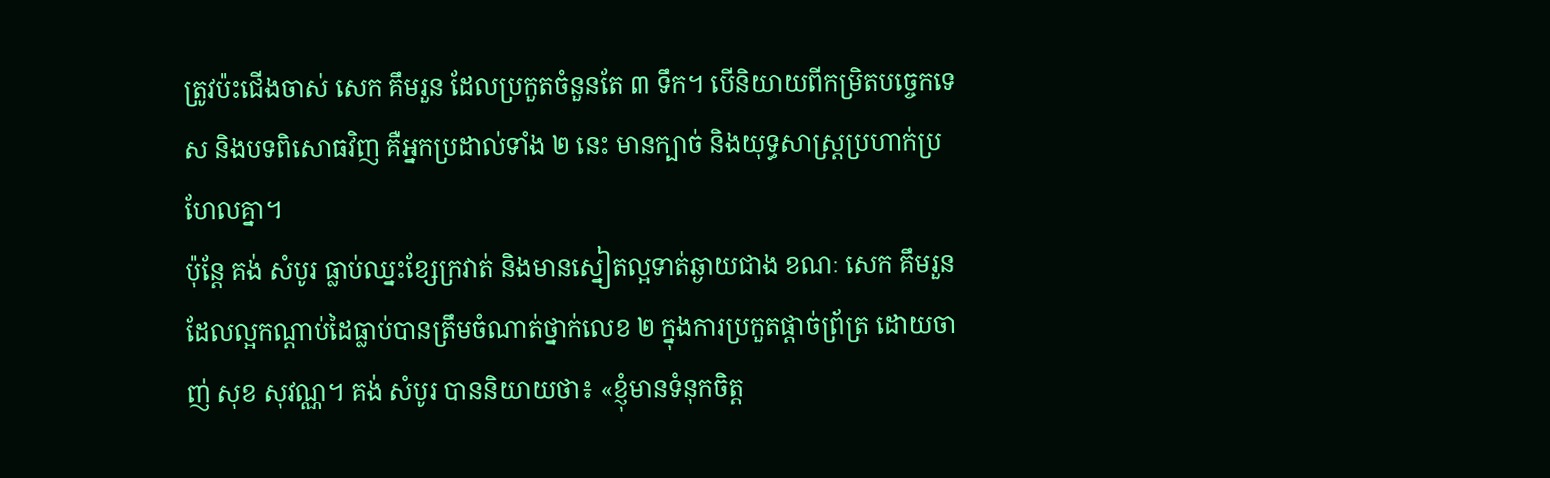ត្រូវប៉ះជើងចាស់ សេក គឹមរួន ដែលប្រកួតចំនួនតែ ៣ ទឹក។ បើនិយាយពីកម្រិតបច្ចេកទេស និងបទពិសោធវិញ គឺអ្នកប្រដាល់ទាំង ២ នេះ មានក្បាច់ និងយុទ្ធសាស្ត្រប្រហាក់ប្រហែលគ្នា។
ប៉ុន្តែ គង់ សំបូរ ធ្លាប់ឈ្នះខ្សែក្រវាត់ និងមានស្នៀតល្អទាត់ឆ្ងាយជាង ខណៈ សេក គឹមរួន ដែលល្អកណ្តាប់ដៃធ្លាប់បានត្រឹមចំណាត់ថ្នាក់លេខ ២ ក្នុងការប្រកួតផ្តាច់ព្រ័ត្រ ដោយចាញ់ សុខ សុវណ្ណ។ គង់ សំបូរ បាននិយាយថា៖ «ខ្ញុំមានទំនុកចិត្ត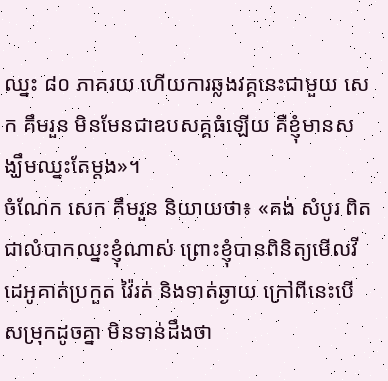ឈ្នះ ៨០ ភាគរយ ហើយការឆ្លងវគ្គនេះជាមួយ សេក គឹមរួន មិនមែនជាឧបសគ្គធំឡើយ គឺខ្ញុំមានសង្ឃឹមឈ្នះតែម្តង»។
ចំណែក សេក គឹមរួន និយាយថា៖ «គង់ សំបូរ ពិតជាលំបាកឈ្នះខ្ញុំណាស់ ព្រោះខ្ញុំបានពិនិត្យមើលវីដេអូគាត់ប្រកួត វ៉ៃរត់ និងទាត់ឆ្ងាយ ក្រៅពីនេះបើសម្រុកដូចគ្នា មិនទាន់ដឹងថា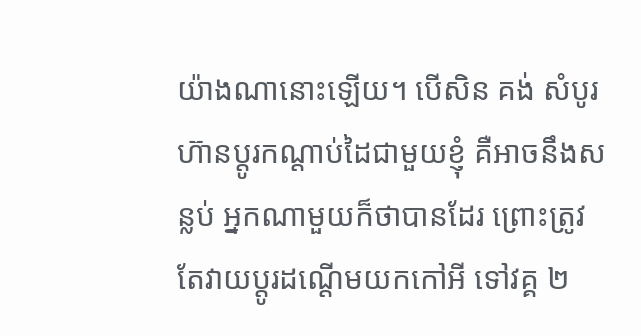យ៉ាងណានោះឡើយ។ បើសិន គង់ សំបូរ ហ៊ានប្តូរកណ្តាប់ដៃជាមួយខ្ញុំ គឺអាចនឹងសន្លប់ អ្នកណាមួយក៏ថាបានដែរ ព្រោះត្រូវតែវាយប្តូរដណ្តើមយកកៅអី ទៅវគ្គ ២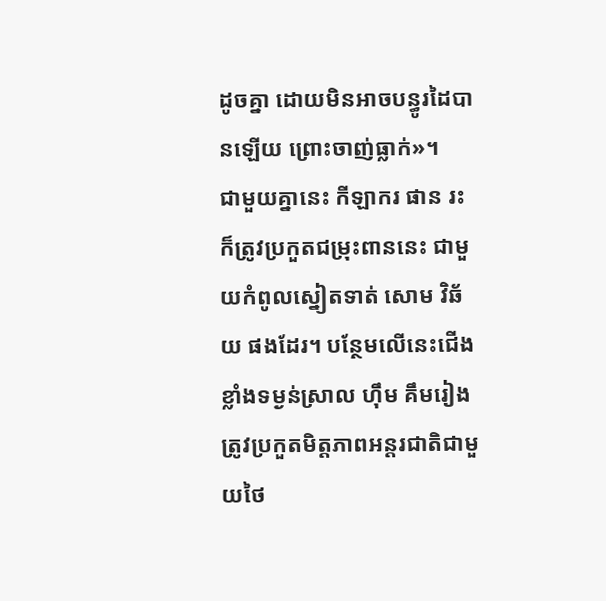ដូចគ្នា ដោយមិនអាចបន្ធូរដៃបានឡើយ ព្រោះចាញ់ធ្លាក់»។
ជាមួយគ្នានេះ កីឡាករ ផាន រះ ក៏ត្រូវប្រកួតជម្រុះពាននេះ ជាមួយកំពូលស្នៀតទាត់ សោម វិឆ័យ ផងដែរ។ បន្ថែមលើនេះជើងខ្លាំងទម្ងន់ស្រាល ហ៊ឹម គឹមរៀង ត្រូវប្រកួតមិត្តភាពអន្តរជាតិជាមួយថៃ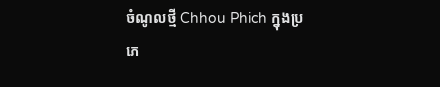ចំណូលថ្មី Chhou Phich ក្នុងប្រភេ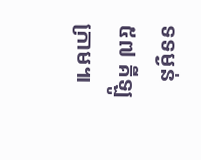ទទម្ងន់ ៥៧ គីឡូក្រាម៕